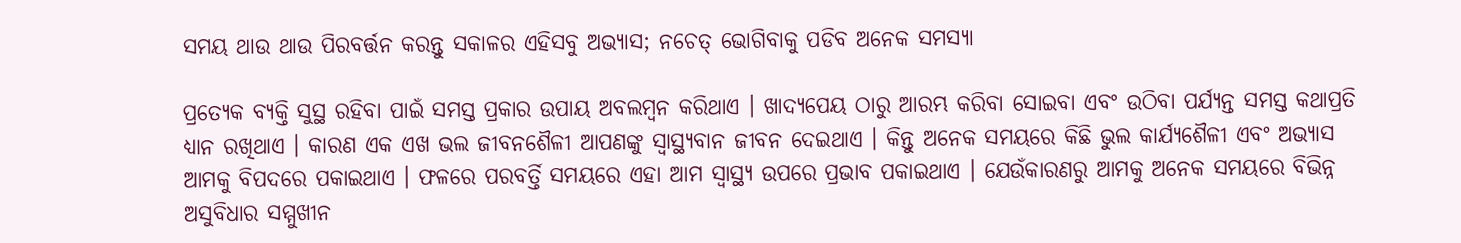ସମୟ ଥାଉ ଥାଉ ପିରବର୍ତ୍ତନ କରନ୍ତୁ ସକାଳର ଏହିସବୁ ଅଭ୍ୟାସ; ନଚେତ୍ ଭୋଗିବାକୁ ପଡିବ ଅନେକ ସମସ୍ୟା

ପ୍ରତ୍ୟେକ ବ୍ୟକ୍ତି ସୁସ୍ଥ ରହିବା ପାଇଁ ସମସ୍ତ ପ୍ରକାର ଉପାୟ ଅବଲମ୍ବନ କରିଥାଏ । ଖାଦ୍ୟପେୟ ଠାରୁ ଆରମ୍ଭ କରିବା ସୋଇବା ଏବଂ ଉଠିବା ପର୍ଯ୍ୟନ୍ତ ସମସ୍ତ କଥାପ୍ରତି ଧ୍ୟାନ ରଖିଥାଏ । କାରଣ ଏକ ଏଖ ଭଲ ଜୀବନଶୈଳୀ ଆପଣଙ୍କୁ ସ୍ୱାସ୍ଥ୍ୟବାନ ଜୀବନ ଦେଇଥାଏ । କିନ୍ତୁ ଅନେକ ସମୟରେ କିଛି ଭୁଲ କାର୍ଯ୍ୟଶୈଳୀ ଏବଂ ଅଭ୍ୟାସ ଆମକୁ ବିପଦରେ ପକାଇଥାଏ । ଫଳରେ ପରବର୍ତ୍ତି ସମୟରେ ଏହା ଆମ ସ୍ୱାସ୍ଥ୍ୟ ଉପରେ ପ୍ରଭାବ ପକାଇଥାଏ । ଯେଉଁକାରଣରୁ ଆମକୁ ଅନେକ ସମୟରେ ବିଭିନ୍ନ ଅସୁବିଧାର ସମ୍ମୁଖୀନ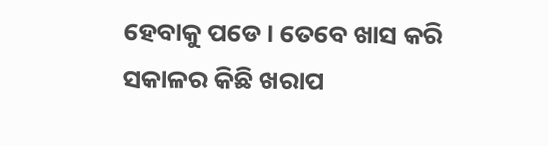ହେବାକୁ ପଡେ । ତେବେ ଖାସ କରି ସକାଳର କିଛି ଖରାପ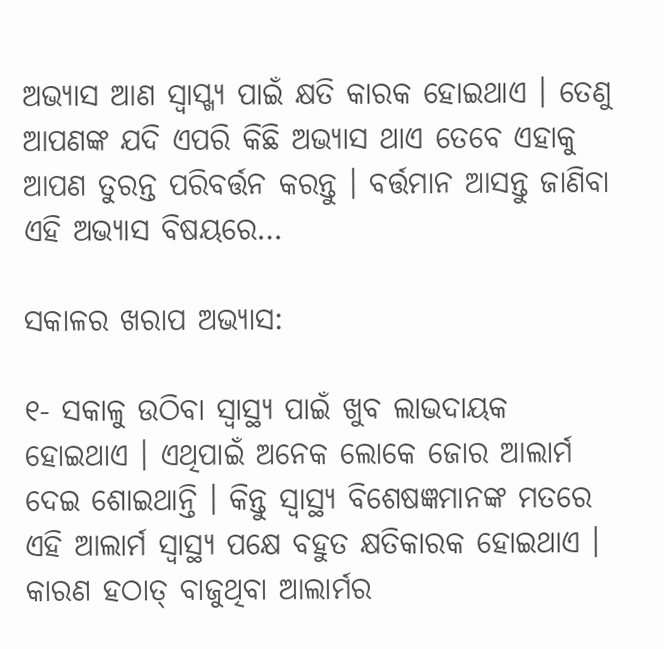ଅଭ୍ୟାସ ଆଣ ସ୍ୱାସ୍ଖ୍ୟ ପାଇଁ କ୍ଷତି କାରକ ହୋଇଥାଏ । ତେଣୁ ଆପଣଙ୍କ ଯଦି ଏପରି କିଛି ଅଭ୍ୟାସ ଥାଏ ତେବେ ଏହାକୁ ଆପଣ ତୁରନ୍ତ ପରିବର୍ତ୍ତନ କରନ୍ତୁ । ବର୍ତ୍ତମାନ ଆସନ୍ତୁ ଜାଣିବା ଏହି ଅଭ୍ୟାସ ବିଷୟରେ…

ସକାଳର ଖରାପ ଅଭ୍ୟାସ:

୧- ସକାଳୁ ଉଠିବା ସ୍ୱାସ୍ଥ୍ୟ ପାଇଁ ଖୁବ ଲାଭଦାୟକ ହୋଇଥାଏ । ଏଥିପାଇଁ ଅନେକ ଲୋକେ ଜୋର ଆଲାର୍ମ ଦେଇ ଶୋଇଥାନ୍ତି । କିନ୍ତୁ ସ୍ୱାସ୍ଥ୍ୟ ବିଶେଷଜ୍ଞମାନଙ୍କ ମତରେ ଏହି ଆଲାର୍ମ ସ୍ୱାସ୍ଥ୍ୟ ପକ୍ଷେ ବହୁତ କ୍ଷତିକାରକ ହୋଇଥାଏ । କାରଣ ହଠାତ୍ ବାଜୁଥିବା ଆଲାର୍ମର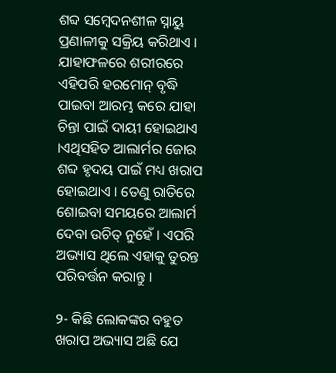ଶବ୍ଦ ସମ୍ବେଦନଶୀଳ ସ୍ନାୟୁ ପ୍ରଣାଳୀକୁ ସକ୍ରିୟ କରିଥାଏ । ଯାହାଫଳରେ ଶରୀରରେ ଏହିପରି ହରମୋନ୍ ବୃଦ୍ଧି ପାଇବା ଆରମ୍ଭ କରେ ଯାହା ଚିନ୍ତା ପାଇଁ ଦାୟୀ ହୋଇଥାଏ ।ଏଥିସହିତ ଆଲାର୍ମର ଜୋର ଶବ୍ଦ ହୃଦୟ ପାଇଁ ମଧ୍ୟ ଖରାପ ହୋଇଥାଏ । ତେଣୁ ରାତିରେ ଶୋଇବା ସମୟରେ ଆଲାର୍ମ ଦେବା ଉଚିତ୍ ନୁହେଁ । ଏପରି ଅଭ୍ୟାସ ଥିଲେ ଏହାକୁ ତୁରନ୍ତ ପରିବର୍ତ୍ତନ କରାନ୍ତୁ ।

୨- କିଛି ଲୋକଙ୍କର ବହୁତ ଖରାପ ଅଭ୍ୟାସ ଅଛି ଯେ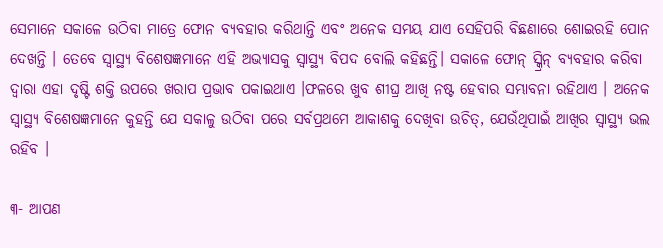ସେମାନେ ସକାଳେ ଉଠିବା ମାତ୍ରେ ଫୋନ ବ୍ୟବହାର କରିଥାନ୍ତି ଏବଂ ଅନେକ ସମୟ ଯାଏ ସେହିପରି ବିଛଣାରେ ଶୋଇରହି ପୋନ ଦେଖନ୍ତି । ତେବେ ସ୍ୱାସ୍ଥ୍ୟ ବିଶେଷଜ୍ଞମାନେ ଏହି ଅଭ୍ୟାସକୁ ସ୍ୱାସ୍ଥ୍ୟ ବିପଦ ବୋଲି କହିଛନ୍ତି। ସକାଳେ ଫୋନ୍ ସ୍କ୍ରିନ୍ ବ୍ୟବହାର କରିବା ଦ୍ୱାରା ଏହା ଦୃଷ୍ଟି ଶକ୍ତି ଉପରେ ଖରାପ ପ୍ରଭାବ ପକାଇଥାଏ ।ଫଳରେ ଖୁବ ଶୀଘ୍ର ଆଖି ନଷ୍ଟ ହେବାର ସମ୍ଭାବନା ରହିଥାଏ । ଅନେକ ସ୍ୱାସ୍ଥ୍ୟ ବିଶେଷଜ୍ଞମାନେ କୁହନ୍ତି ଯେ ସକାଳୁ ଉଠିବା ପରେ ସର୍ବପ୍ରଥମେ ଆକାଶକୁ ଦେଖିବା ଉଚିତ୍, ଯେଉଁଥିପାଇଁ ଆଖିର ସ୍ୱାସ୍ଥ୍ୟ ଭଲ ରହିବ ।

୩- ଆପଣ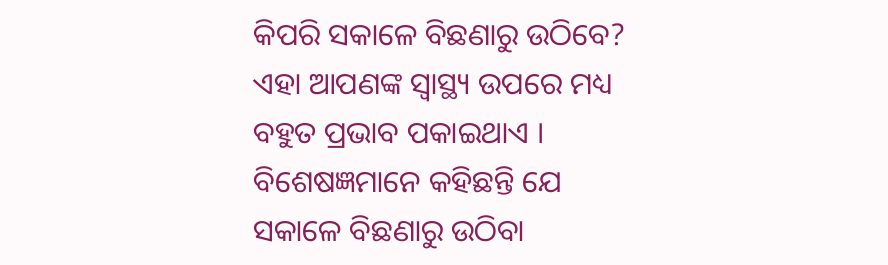କିପରି ସକାଳେ ବିଛଣାରୁ ଉଠିବେ? ଏହା ଆପଣଙ୍କ ସ୍ୱାସ୍ଥ୍ୟ ଉପରେ ମଧ୍ୟ ବହୁତ ପ୍ରଭାବ ପକାଇଥାଏ । ବିଶେଷଜ୍ଞମାନେ କହିଛନ୍ତି ଯେ ସକାଳେ ବିଛଣାରୁ ଉଠିବା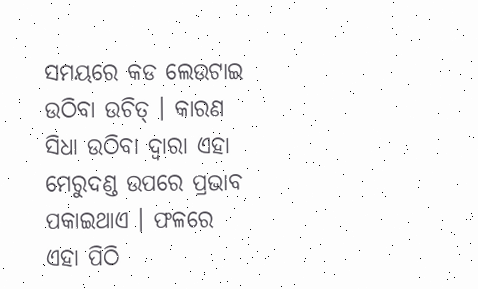ସମୟରେ କଡ ଲେଉଟାଇ ଉଠିବା ଉଚିତ୍ । କାରଣ ସିଧା ଉଠିବା ଦ୍ୱାରା ଏହା ମେରୁଦଣ୍ଡ ଉପରେ ପ୍ରଭାବ ପକାଇଥାଏ । ଫଳରେ ଏହା ପିଠି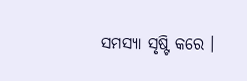ସମସ୍ୟା ସୃଷ୍ଟି କରେ ।